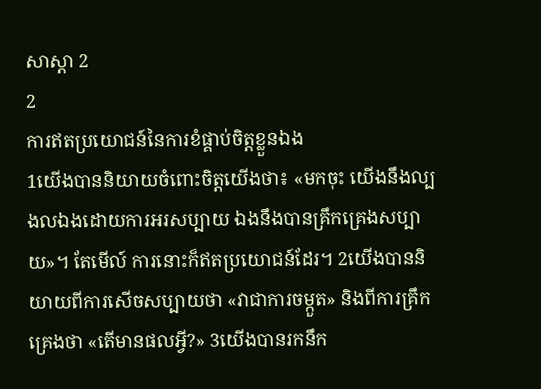សាស្តា 2
2
ការឥតប្រយោជន៍នៃការខំផ្គាប់ចិត្តខ្លួនឯង
1យើងបាននិយាយចំពោះចិត្តយើងថា៖ «មកចុះ យើងនឹងល្បងលឯងដោយការអរសប្បាយ ឯងនឹងបានគ្រឹកគ្រេងសប្បាយ»។ តែមើល៍ ការនោះក៏ឥតប្រយោជន៍ដែរ។ 2យើងបាននិយាយពីការសើចសប្បាយថា «វាជាការចម្កួត» និងពីការគ្រឹកគ្រេងថា «តើមានផលអ្វី?» 3យើងបានរកនឹក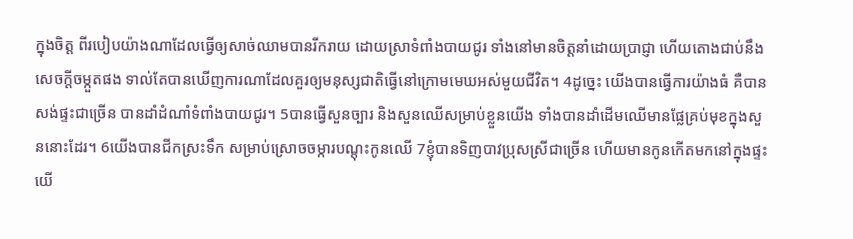ក្នុងចិត្ត ពីរបៀបយ៉ាងណាដែលធ្វើឲ្យសាច់ឈាមបានរីករាយ ដោយស្រាទំពាំងបាយជូរ ទាំងនៅមានចិត្តនាំដោយប្រាជ្ញា ហើយតោងជាប់នឹងសេចក្ដីចម្កួតផង ទាល់តែបានឃើញការណាដែលគួរឲ្យមនុស្សជាតិធ្វើនៅក្រោមមេឃអស់មួយជីវិត។ 4ដូច្នេះ យើងបានធ្វើការយ៉ាងធំ គឺបានសង់ផ្ទះជាច្រើន បានដាំដំណាំទំពាំងបាយជូរ។ 5បានធ្វើសួនច្បារ និងសួនឈើសម្រាប់ខ្លួនយើង ទាំងបានដាំដើមឈើមានផ្លែគ្រប់មុខក្នុងសួននោះដែរ។ 6យើងបានជីកស្រះទឹក សម្រាប់ស្រោចចម្ការបណ្តុះកូនឈើ 7ខ្ញុំបានទិញបាវប្រុសស្រីជាច្រើន ហើយមានកូនកើតមកនៅក្នុងផ្ទះយើ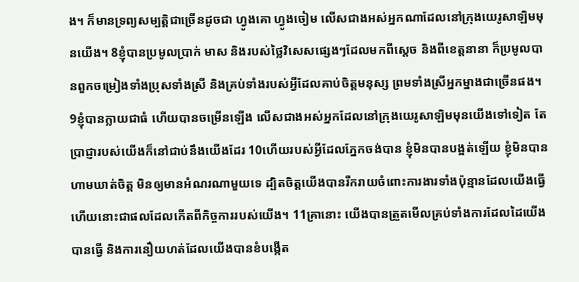ង។ ក៏មានទ្រព្យសម្បត្តិជាច្រើនដូចជា ហ្វូងគោ ហ្វូងចៀម លើសជាងអស់អ្នកណាដែលនៅក្រុងយេរូសាឡិមមុនយើង។ 8ខ្ញុំបានប្រមូលប្រាក់ មាស និងរបស់ថ្លៃវិសេសផ្សេងៗដែលមកពីស្តេច និងពីខេត្តនានា ក៏ប្រមូលបានពួកចម្រៀងទាំងប្រុសទាំងស្រី និងគ្រប់ទាំងរបស់អ្វីដែលគាប់ចិត្តមនុស្ស ព្រមទាំងស្រីអ្នកម្នាងជាច្រើនផង។
9ខ្ញុំបានក្លាយជាធំ ហើយបានចម្រើនឡើង លើសជាងអស់អ្នកដែលនៅក្រុងយេរូសាឡិមមុនយើងទៅទៀត តែប្រាជ្ញារបស់យើងក៏នៅជាប់នឹងយើងដែរ 10ហើយរបស់អ្វីដែលភ្នែកចង់បាន ខ្ញុំមិនបានបង្អត់ឡើយ ខ្ញុំមិនបានហាមឃាត់ចិត្ត មិនឲ្យមានអំណរណាមួយទេ ដ្បិតចិត្តយើងបានរីករាយចំពោះការងារទាំងប៉ុន្មានដែលយើងធ្វើ ហើយនោះជាផលដែលកើតពីកិច្ចការរបស់យើង។ 11គ្រានោះ យើងបានត្រួតមើលគ្រប់ទាំងការដែលដៃយើងបានធ្វើ និងការនឿយហត់ដែលយើងបានខំបង្កើត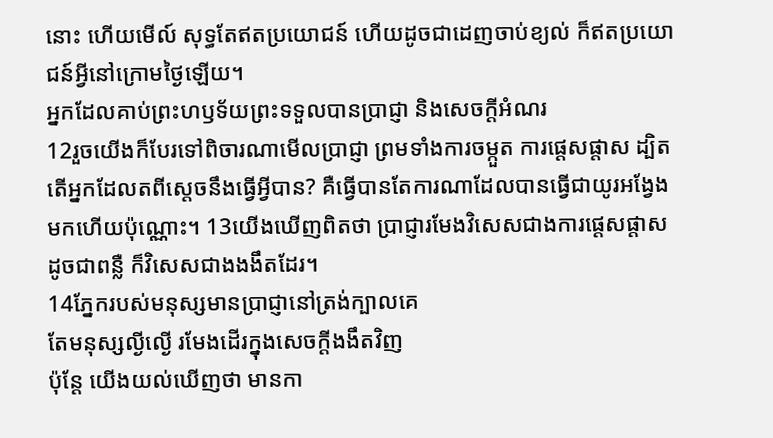នោះ ហើយមើល៍ សុទ្ធតែឥតប្រយោជន៍ ហើយដូចជាដេញចាប់ខ្យល់ ក៏ឥតប្រយោជន៍អ្វីនៅក្រោមថ្ងៃឡើយ។
អ្នកដែលគាប់ព្រះហឫទ័យព្រះទទួលបានប្រាជ្ញា និងសេចក្ដីអំណរ
12រួចយើងក៏បែរទៅពិចារណាមើលប្រាជ្ញា ព្រមទាំងការចម្កួត ការផ្តេសផ្តាស ដ្បិតតើអ្នកដែលតពីស្តេចនឹងធ្វើអ្វីបាន? គឺធ្វើបានតែការណាដែលបានធ្វើជាយូរអង្វែងមកហើយប៉ុណ្ណោះ។ 13យើងឃើញពិតថា ប្រាជ្ញារមែងវិសេសជាងការផ្តេសផ្តាស ដូចជាពន្លឺ ក៏វិសេសជាងងងឹតដែរ។
14ភ្នែករបស់មនុស្សមានប្រាជ្ញានៅត្រង់ក្បាលគេ
តែមនុស្សល្ងីល្ងើ រមែងដើរក្នុងសេចក្ដីងងឹតវិញ
ប៉ុន្តែ យើងយល់ឃើញថា មានកា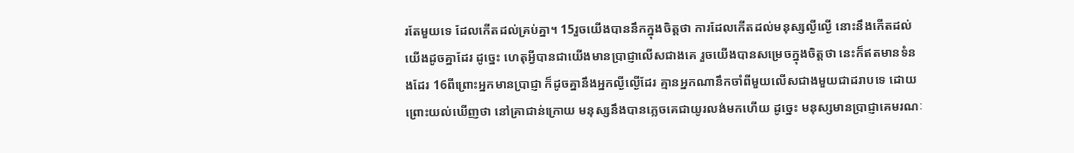រតែមួយទេ ដែលកើតដល់គ្រប់គ្នា។ 15រួចយើងបាននឹកក្នុងចិត្តថា ការដែលកើតដល់មនុស្សល្ងីល្ងើ នោះនឹងកើតដល់យើងដូចគ្នាដែរ ដូច្នេះ ហេតុអ្វីបានជាយើងមានប្រាជ្ញាលើសជាងគេ រួចយើងបានសម្រេចក្នុងចិត្តថា នេះក៏ឥតមានទំនងដែរ 16ពីព្រោះអ្នកមានប្រាជ្ញា ក៏ដូចគ្នានឹងអ្នកល្ងីល្ងើដែរ គ្មានអ្នកណានឹកចាំពីមួយលើសជាងមួយជាដរាបទេ ដោយព្រោះយល់ឃើញថា នៅគ្រាជាន់ក្រោយ មនុស្សនឹងបានភ្លេចគេជាយូរលង់មកហើយ ដូច្នេះ មនុស្សមានប្រាជ្ញាគេមរណៈ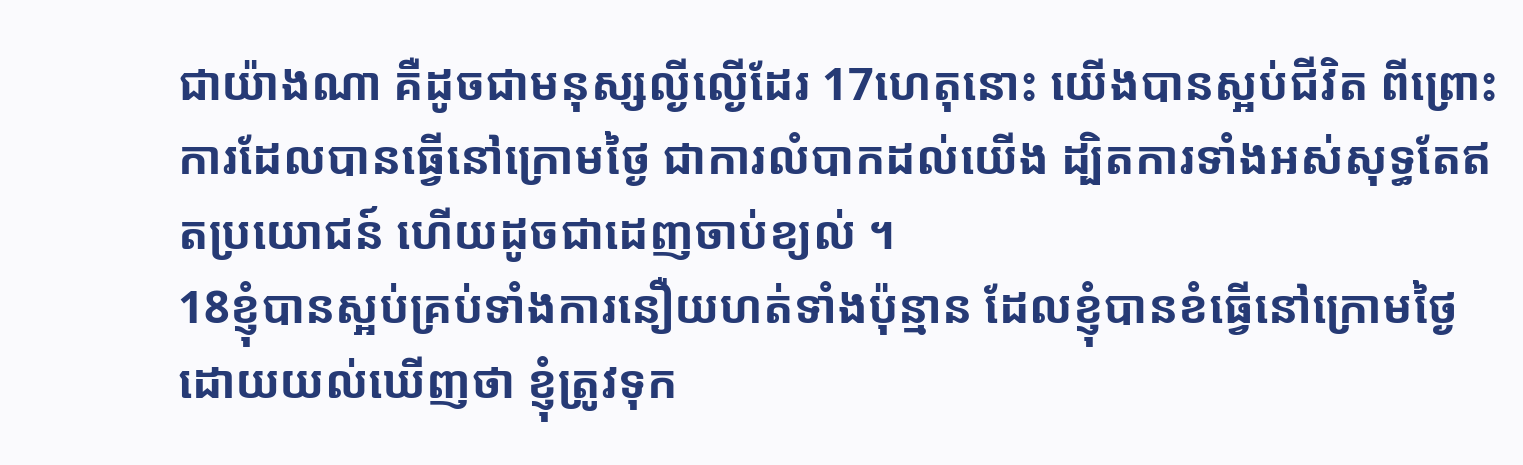ជាយ៉ាងណា គឺដូចជាមនុស្សល្ងីល្ងើដែរ 17ហេតុនោះ យើងបានស្អប់ជីវិត ពីព្រោះការដែលបានធ្វើនៅក្រោមថ្ងៃ ជាការលំបាកដល់យើង ដ្បិតការទាំងអស់សុទ្ធតែឥតប្រយោជន៍ ហើយដូចជាដេញចាប់ខ្យល់ ។
18ខ្ញុំបានស្អប់គ្រប់ទាំងការនឿយហត់ទាំងប៉ុន្មាន ដែលខ្ញុំបានខំធ្វើនៅក្រោមថ្ងៃ ដោយយល់ឃើញថា ខ្ញុំត្រូវទុក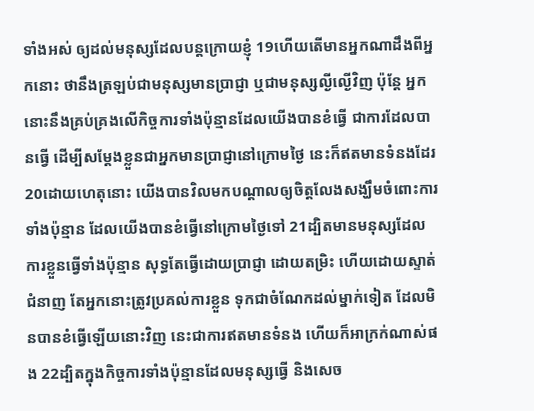ទាំងអស់ ឲ្យដល់មនុស្សដែលបន្តក្រោយខ្ញុំ 19ហើយតើមានអ្នកណាដឹងពីអ្នកនោះ ថានឹងត្រឡប់ជាមនុស្សមានប្រាជ្ញា ឬជាមនុស្សល្ងីល្ងើវិញ ប៉ុន្តែ អ្នកនោះនឹងគ្រប់គ្រងលើកិច្ចការទាំងប៉ុន្មានដែលយើងបានខំធ្វើ ជាការដែលបានធ្វើ ដើម្បីសម្ដែងខ្លួនជាអ្នកមានប្រាជ្ញានៅក្រោមថ្ងៃ នេះក៏ឥតមានទំនងដែរ 20ដោយហេតុនោះ យើងបានវិលមកបណ្ដាលឲ្យចិត្តលែងសង្ឃឹមចំពោះការទាំងប៉ុន្មាន ដែលយើងបានខំធ្វើនៅក្រោមថ្ងៃទៅ 21ដ្បិតមានមនុស្សដែលការខ្លួនធ្វើទាំងប៉ុន្មាន សុទ្ធតែធ្វើដោយប្រាជ្ញា ដោយតម្រិះ ហើយដោយស្ទាត់ជំនាញ តែអ្នកនោះត្រូវប្រគល់ការខ្លួន ទុកជាចំណែកដល់ម្នាក់ទៀត ដែលមិនបានខំធ្វើឡើយនោះវិញ នេះជាការឥតមានទំនង ហើយក៏អាក្រក់ណាស់ផង 22ដ្បិតក្នុងកិច្ចការទាំងប៉ុន្មានដែលមនុស្សធ្វើ និងសេច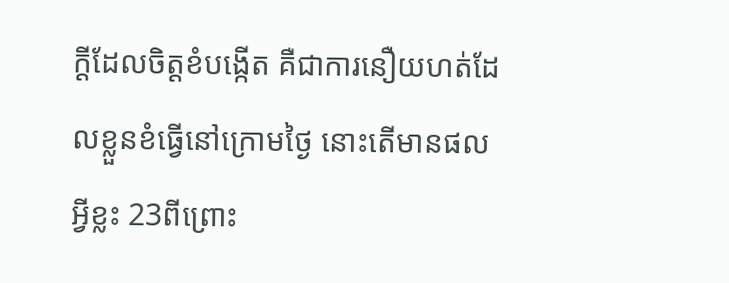ក្ដីដែលចិត្តខំបង្កើត គឺជាការនឿយហត់ដែលខ្លួនខំធ្វើនៅក្រោមថ្ងៃ នោះតើមានផលអ្វីខ្លះ 23ពីព្រោះ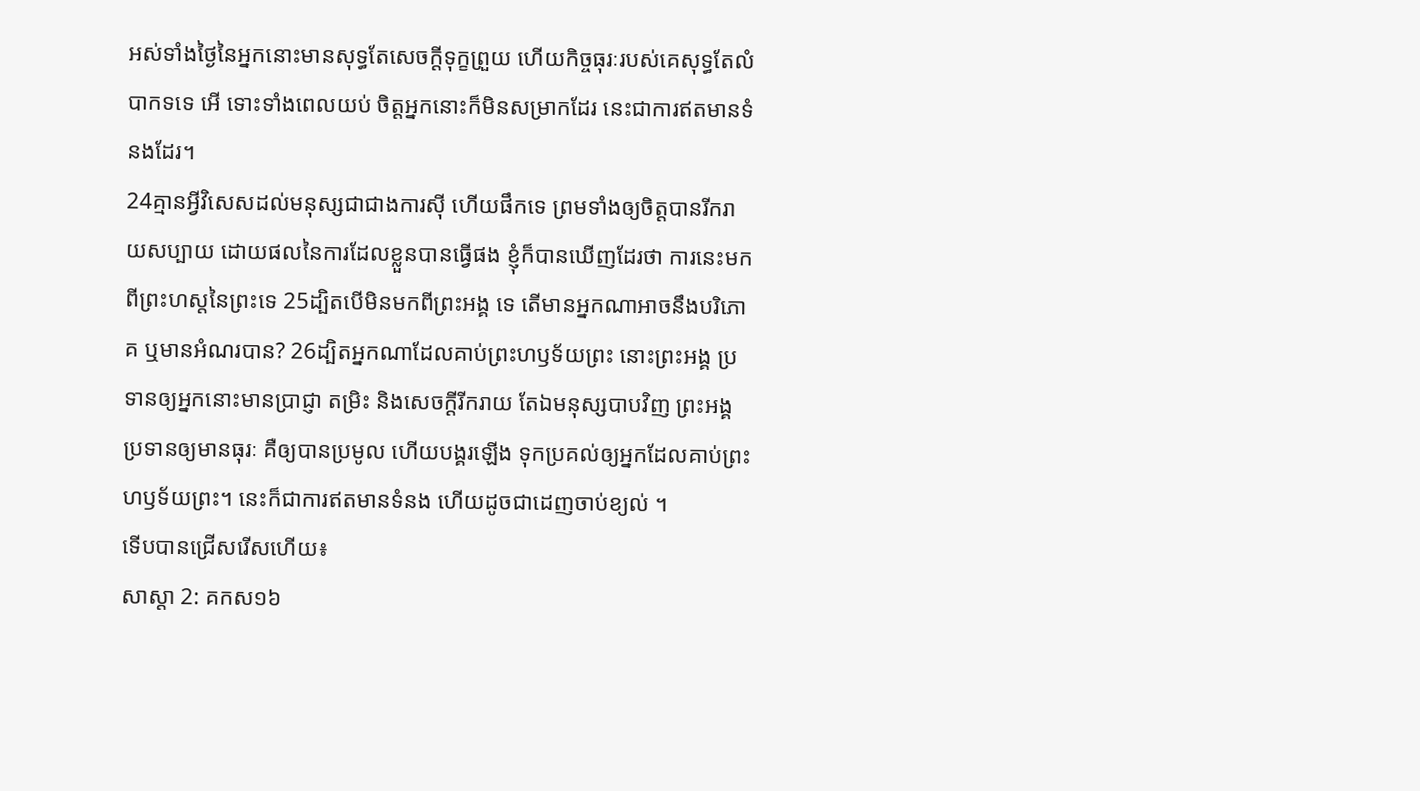អស់ទាំងថ្ងៃនៃអ្នកនោះមានសុទ្ធតែសេចក្ដីទុក្ខព្រួយ ហើយកិច្ចធុរៈរបស់គេសុទ្ធតែលំបាកទទេ អើ ទោះទាំងពេលយប់ ចិត្តអ្នកនោះក៏មិនសម្រាកដែរ នេះជាការឥតមានទំនងដែរ។
24គ្មានអ្វីវិសេសដល់មនុស្សជាជាងការស៊ី ហើយផឹកទេ ព្រមទាំងឲ្យចិត្តបានរីករាយសប្បាយ ដោយផលនៃការដែលខ្លួនបានធ្វើផង ខ្ញុំក៏បានឃើញដែរថា ការនេះមកពីព្រះហស្តនៃព្រះទេ 25ដ្បិតបើមិនមកពីព្រះអង្គ ទេ តើមានអ្នកណាអាចនឹងបរិភោគ ឬមានអំណរបាន? 26ដ្បិតអ្នកណាដែលគាប់ព្រះហឫទ័យព្រះ នោះព្រះអង្គ ប្រទានឲ្យអ្នកនោះមានប្រាជ្ញា តម្រិះ និងសេចក្ដីរីករាយ តែឯមនុស្សបាបវិញ ព្រះអង្គប្រទានឲ្យមានធុរៈ គឺឲ្យបានប្រមូល ហើយបង្គរឡើង ទុកប្រគល់ឲ្យអ្នកដែលគាប់ព្រះហឫទ័យព្រះ។ នេះក៏ជាការឥតមានទំនង ហើយដូចជាដេញចាប់ខ្យល់ ។
ទើបបានជ្រើសរើសហើយ៖
សាស្តា 2: គកស១៦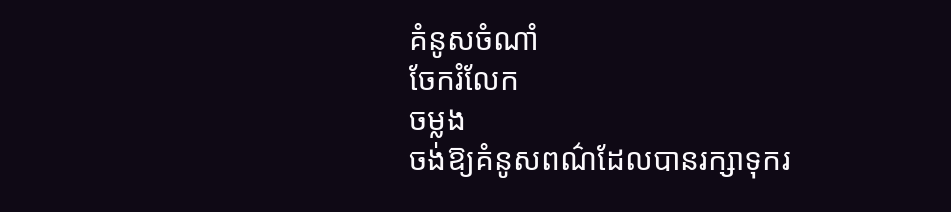គំនូសចំណាំ
ចែករំលែក
ចម្លង
ចង់ឱ្យគំនូសពណ៌ដែលបានរក្សាទុករ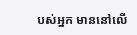បស់អ្នក មាននៅលើ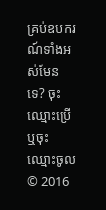គ្រប់ឧបករណ៍ទាំងអស់មែនទេ? ចុះឈ្មោះប្រើ ឬចុះឈ្មោះចូល
© 2016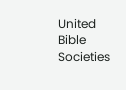United Bible Societies